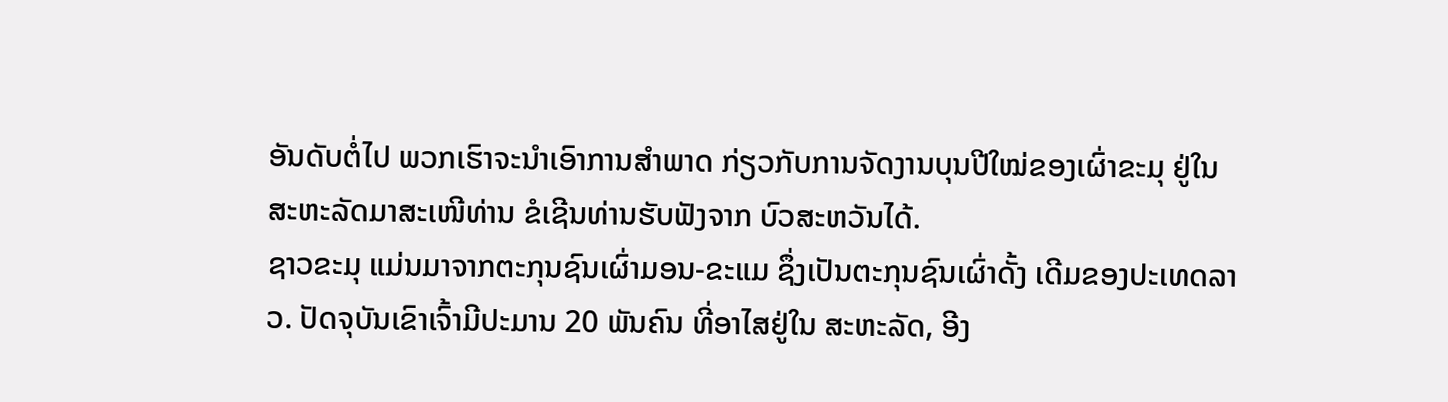ອັນດັບຕໍ່ໄປ ພວກເຮົາຈະນໍາເອົາການສໍາພາດ ກ່ຽວກັບການຈັດງານບຸນປີໃໝ່ຂອງເຜົ່າຂະມຸ ຢູ່ໃນສະຫະລັດມາສະເໜີທ່ານ ຂໍເຊີນທ່ານຮັບຟັງຈາກ ບົວສະຫວັນໄດ້.
ຊາວຂະມຸ ແມ່ນມາຈາກຕະກຸນຊົນເຜົ່າມອນ-ຂະແມ ຊຶ່ງເປັນຕະກຸນຊົນເຜົ່າດັ້ງ ເດີມຂອງປະເທດລາວ. ປັດຈຸບັນເຂົາເຈົ້າມີປະມານ 20 ພັນຄົນ ທີ່ອາໄສຢູ່ໃນ ສະຫະລັດ, ອີງ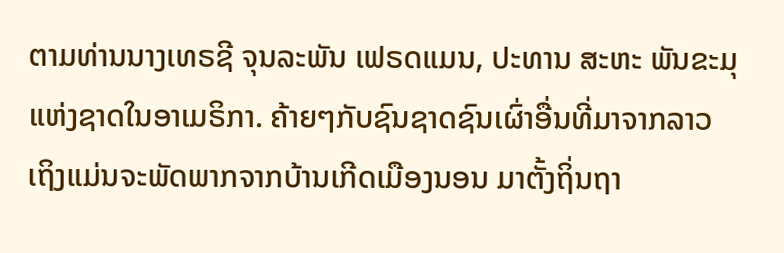ຕາມທ່ານນາງເທຣຊີ ຈຸນລະພັນ ເຟຣດແມນ, ປະທານ ສະຫະ ພັນຂະມຸແຫ່ງຊາດໃນອາເມຣິກາ. ຄ້າຍໆກັບຊົນຊາດຊົນເຜົ່າອື່ນທີ່ມາຈາກລາວ ເຖິງແມ່ນຈະພັດພາກຈາກບ້ານເກີດເມືອງນອນ ມາຕັ້ງຖິ່ນຖາ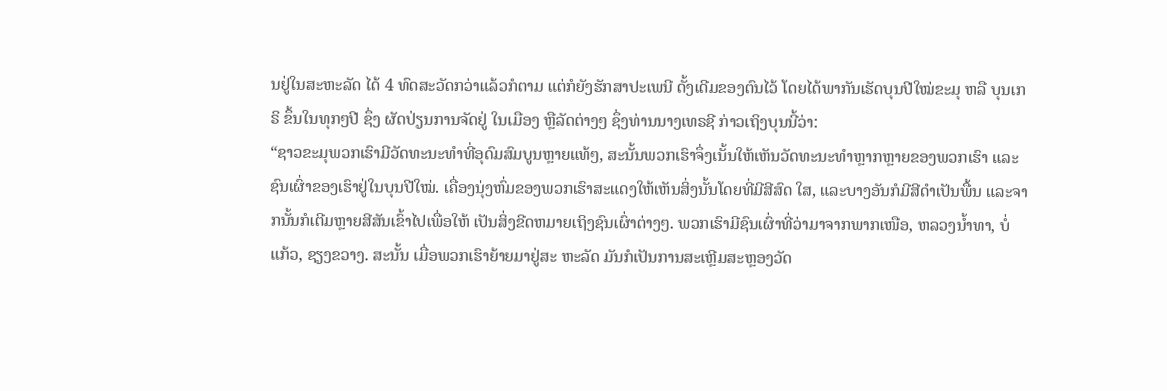ນຢູ່ໃນສະຫະລັດ ໄດ້ 4 ທົດສະວັດກວ່າແລ້ວກໍຕາມ ແຕ່ກໍຍັງຮັກສາປະເພນີ ດັ້ງເດີມຂອງຕົນໄວ້ ໂດຍໄດ້ພາກັນເຮັດບຸນປີໃໝ່ຂະມຸ ຫລື ບຸນເກຣິ ຂຶ້ນໃນທຸກໆປີ ຊຶ່ງ ຜັດປ່ຽນການຈັດຢູ່ ໃນເມືອງ ຫຼືລັດຕ່າງໆ ຊຶ່ງທ່ານນາງເທຣຊີ ກ່າວເຖິງບຸນນີ້ວ່າ:
“ຊາວຂະມຸພວກເຮົາມີວັດທະນະທຳທີ່ອຸດົມສົມບູນຫຼາຍແທ້ໆ, ສະນັ້ນພວກເຮົາຈຶ່ງເນັ້ນໃຫ້ເຫັນວັດທະນະທຳຫຼາກຫຼາຍຂອງພວກເຮົາ ແລະຊົນເຜົ່າຂອງເຮົາຢູ່ໃນບຸນປີໃໝ່. ເຄື່ອງນຸ່ງຫົ່ມຂອງພວກເຮົາສະແດງໃຫ້ເຫັນສິ່ງນັ້ນໂດຍທີ່ມີສີສົດ ໃສ, ແລະບາງອັນກໍມີສີດໍາເປັນພື້ນ ແລະຈາກນັ້ນກໍເຕີມຫຼາຍສີສັນເຂົ້າໄປເພື່ອໃຫ້ ເປັນສິ່ງຂີດຫມາຍເຖິງຊົນເຜົ່າຕ່າງໆ. ພວກເຮົາມີຊົນເຜົ່າທີ່ວ່າມາຈາກພາກເໜືອ, ຫລວງນ້ຳທາ, ບໍ່ແກ້ວ, ຊຽງຂວາງ. ສະນັ້ນ ເມື່ອພວກເຮົາຍ້າຍມາຢູ່ສະ ຫະລັດ ມັນກໍເປັນການສະເຫຼີມສະຫຼອງວັດ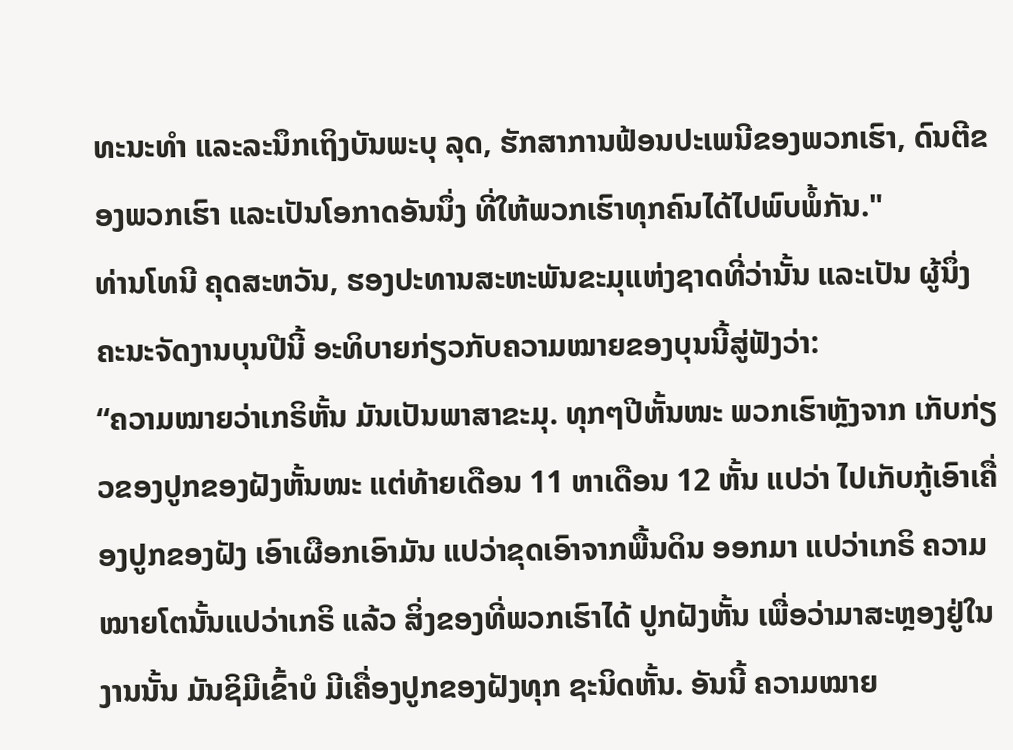ທະນະທໍາ ແລະລະນຶກເຖິງບັນພະບຸ ລຸດ, ຮັກສາການຟ້ອນປະເພນີຂອງພວກເຮົາ, ດົນຕີຂອງພວກເຮົາ ແລະເປັນໂອກາດອັນນຶ່ງ ທີ່ໃຫ້ພວກເຮົາທຸກຄົນໄດ້ໄປພົບພໍ້ກັນ."
ທ່ານໂທນີ ຄຸດສະຫວັນ, ຮອງປະທານສະຫະພັນຂະມຸແຫ່ງຊາດທີ່ວ່ານັ້ນ ແລະເປັນ ຜູ້ນຶ່ງຄະນະຈັດງານບຸນປີນີ້ ອະທິບາຍກ່ຽວກັບຄວາມໝາຍຂອງບຸນນີ້ສູ່ຟັງວ່າ:
“ຄວາມໝາຍວ່າເກຣິຫັ້ນ ມັນເປັນພາສາຂະມຸ. ທຸກໆປີຫັ້ນໜະ ພວກເຮົາຫຼັງຈາກ ເກັບກ່ຽວຂອງປູກຂອງຝັງຫັ້ນໜະ ແຕ່ທ້າຍເດືອນ 11 ຫາເດືອນ 12 ຫັ້ນ ແປວ່າ ໄປເກັບກູ້ເອົາເຄື່ອງປູກຂອງຝັງ ເອົາເຜືອກເອົາມັນ ແປວ່າຂຸດເອົາຈາກພື້ນດິນ ອອກມາ ແປວ່າເກຣິ ຄວາມໝາຍໂຕນັ້ນແປວ່າເກຣິ ແລ້ວ ສິ່ງຂອງທີ່ພວກເຮົາໄດ້ ປູກຝັງຫັ້ນ ເພື່ອວ່າມາສະຫຼອງຢູ່ໃນງານນັ້ນ ມັນຊິມີເຂົ້າບໍ ມີເຄື່ອງປູກຂອງຝັງທຸກ ຊະນິດຫັ້ນ. ອັນນີ້ ຄວາມໝາຍ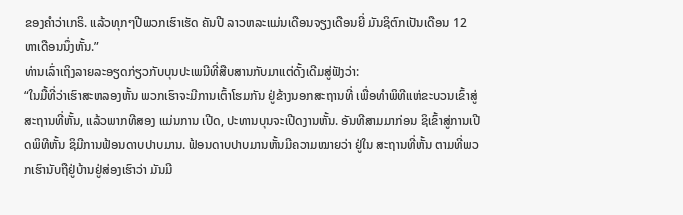ຂອງຄໍາວ່າເກຣິ. ແລ້ວທຸກໆປີພວກເຮົາເຮັດ ຄັນປີ ລາວຫລະແມ່ນເດືອນຈຽງເດືອນຍີ່ ມັນຊິຕົກເປັນເດືອນ 12 ຫາເດືອນນຶ່ງຫັ້ນ.”
ທ່ານເລົ່າເຖິງລາຍລະອຽດກ່ຽວກັບບຸນປະເພນີທີ່ສືບສານກັບມາແຕ່ດັ້ງເດີມສູ່ຟັງວ່າ:
“ໃນມື້ທີ່ວ່າເຮົາສະຫລອງຫັ້ນ ພວກເຮົາຈະມີການເຕົ້າໂຮມກັນ ຢູ່ຂ້າງນອກສະຖານທີ່ ເພື່ອທໍາພິທີແຫ່ຂະບວນເຂົ້າສູ່ສະຖານທີ່ຫັ້ນ, ແລ້ວພາກທີສອງ ແມ່ນການ ເປີດ, ປະທານບຸນຈະເປີດງານຫັ້ນ. ອັນທີສາມມາກ່ອນ ຊິເຂົ້າສູ່ການເປີດພິທີຫັ້ນ ຊິມີການຟ້ອນດາບປາບມານ. ຟ້ອນດາບປາບມານຫັ້ນມີຄວາມໝາຍວ່າ ຢູ່ໃນ ສະຖານທີ່ຫັ້ນ ຕາມທີ່ພວກເຮົານັບຖືຢູ່ບ້ານຢູ່ສ່ອງເຮົາວ່າ ມັນມີ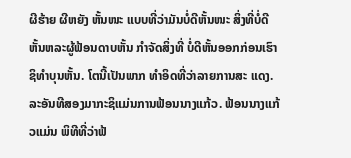ຜີຮ້າຍ ຜີຫຍັງ ຫັ້ນໜະ ແບບທີ່ວ່າມັນບໍ່ດີຫັ້ນໜະ ສິ່ງທີ່ບໍ່ດີຫັ້ນຫລະຜູ້ຟ້ອນດາບຫັ້ນ ກໍາຈັດສິ່ງທີ່ ບໍ່ດີຫັ້ນອອກກ່ອນເຮົາຊິທໍາບຸນຫັ້ນ. ໂຕນີ້ເປັນພາກ ທໍາອິດທີ່ວ່າລາຍການສະ ແດງ. ລະອັນທີສອງມາກະຊິແມ່ນການຟ້ອນນາງແກ້ວ. ຟ້ອນນາງແກ້ວແມ່ນ ພິທີທີ່ວ່າຟ້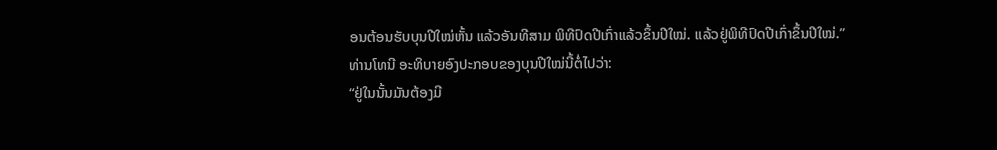ອນຕ້ອນຮັບບຸນປີໃໝ່ຫັ້ນ ແລ້ວອັນທີສາມ ພິທີປົດປີເກົ່າແລ້ວຂຶ້ນປີໃໝ່. ແລ້ວຢູ່ພິທີປົດປີເກົ່າຂຶ້ນປີໃໝ່.”
ທ່ານໂທນີ ອະທິບາຍອົງປະກອບຂອງບຸນປີໃໝ່ນີ້ຕໍ່ໄປວ່າ:
“ຢູ່ໃນນັ້ນມັນຕ້ອງມີ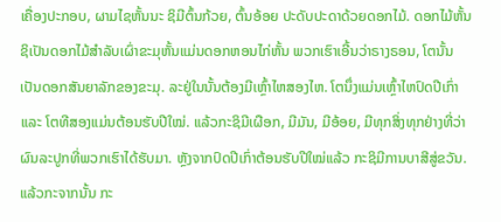ເຄື່ອງປະກອບ, ຜາມໄຊຫັ້ນນະ ຊິມີຕົ້ນກ້ວຍ, ຕົ້ນອ້ອຍ ປະດັບປະດາດ້ວຍດອກໄມ້. ດອກໄມ້ຫັ້ນຊິເປັນດອກໄມ້ສໍາລັບເຜົ່າຂະມຸຫັ້ນແມ່ນດອກຫອນໄກ່ຫັ້ນ ພວກເຮົາເອີ້ນວ່າຣາງຣອນ, ໂຕນັ້ນເປັນດອກສັນຍາລັກຂອງຂະມຸ. ລະຢູ່ໃນນັ້ນຕ້ອງມີເຫຼົ້າໄຫສອງໄຫ. ໂຕນຶ່ງແມ່ນເຫຼົ້າໄຫປົດປີເກົ່າ ແລະ ໂຕທີສອງແມ່ນຕ້ອນຮັບປີໃໝ່. ແລ້ວກະຊິມີເຜືອກ, ມີມັນ, ມີອ້ອຍ, ມີທຸກສິ່ງທຸກຢ່າງທີ່ວ່າຜົນລະປູກທີ່ພວກເຮົາໄດ້ຮັບມາ. ຫຼັງຈາກປົດປີເກົ່າຕ້ອນຮັບປີໃໝ່ແລ້ວ ກະຊິມີການບາສີສູ່ຂວັນ. ແລ້ວກະຈາກນັ້ນ ກະ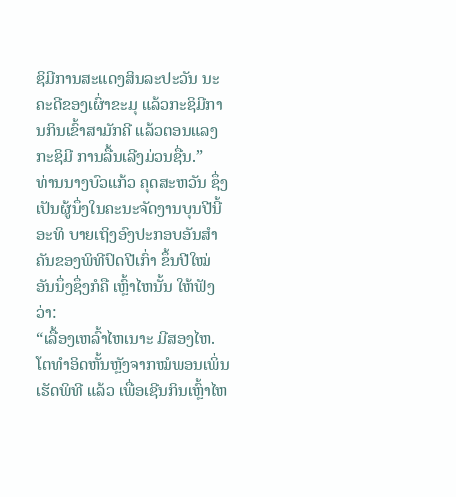ຊິມີການສະແດງສິນລະປະວັນ ນະຄະດີຂອງເຜົ່າຂະມຸ ແລ້ວກະຊິມີການກິນເຂົ້າສາມັກຄີ ແລ້ວຕອນແລງກະຊິມີ ການລື້ນເລີງມ່ວນຊື່ນ.”
ທ່ານນາງບົວແກ້ວ ຄຸດສະຫວັນ ຊຶ່ງເປັນຜູ້ນຶ່ງໃນຄະນະຈັດງານບຸນປີນີ້ ອະທິ ບາຍເຖິງອົງປະກອບອັນສໍາຄັນຂອງພິທີປົດປີເກົ່າ ຂຶ້ນປີໃໝ່ອັນນຶ່ງຊຶ່ງກໍຄື ເຫຼົ້າໄຫນັ້ນ ໃຫ້ຟັງວ່າ:
“ເລື້ອງເຫລົ້າໄຫເນາະ ມີສອງໄຫ. ໂຕທໍາອິດຫັ້ນຫຼັງຈາກໝໍພອນເພິ່ນເຮັດພິທີ ແລ້ວ ເພື່ອເຊີນກິນເຫຼົ້າໄຫ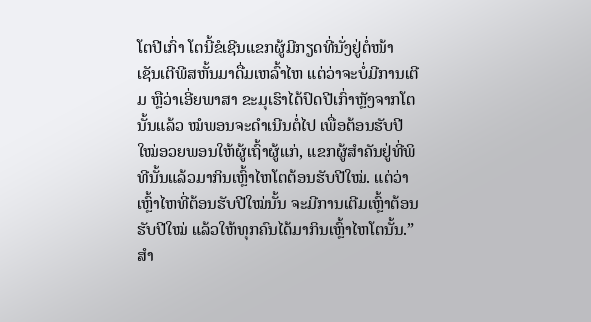ໂຕປີເກົ່າ ໂຕນີ້ຂໍເຊີນແຂກຜູ້ມີກຽດທີ່ນັ່ງຢູ່ຕໍ່ໜ້າ ເຊັນເຕີພີສຫັ້ນມາດື່ມເຫລົ້າໄຫ ແຕ່ວ່າຈະບໍ່ມີການເຕີມ ຫຼືວ່າເອີ່ຍພາສາ ຂະມຸເຮົາໄດ້ປົດປີເກົ່າຫຼັງຈາກໂຕນັ້ນແລ້ວ ໝໍພອນຈະດໍາເນີນຕໍ່ໄປ ເພື່ອຕ້ອນຮັບປີ
ໃໝ່ອວຍພອນໃຫ້ຜູ້ເຖົ້າຜູ້ແກ່, ແຂກຜູ້ສໍາຄັນຢູ່ທີ່ພິທີນັ້ນແລ້ວມາກິນເຫຼົ້າໄຫໂຕຕ້ອນຮັບປີໃໝ່. ແຕ່ວ່າ ເຫຼົ້າໄຫທີ່ຕ້ອນຮັບປີໃໝ່ນັ້ນ ຈະມີການເຕີມເຫຼົ້າຕ້ອນ ຮັບປີໃໝ່ ແລ້ວໃຫ້ທຸກຄົນໄດ້ມາກິນເຫຼົ້າໄຫໂຕນັ້ນ.”
ສໍາ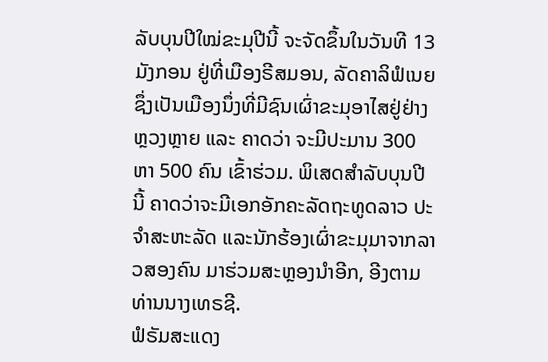ລັບບຸນປີໃໝ່ຂະມຸປີນີ້ ຈະຈັດຂຶ້ນໃນວັນທີ 13 ມັງກອນ ຢູ່ທີ່ເມືອງຣີສມອນ, ລັດຄາລິຟໍເນຍ ຊຶ່ງເປັນເມືອງນຶ່ງທີ່ມີຊົນເຜົ່າຂະມຸອາໄສຢູ່ຢ່າງຫຼວງຫຼາຍ ແລະ ຄາດວ່າ ຈະມີປະມານ 300 ຫາ 500 ຄົນ ເຂົ້າຮ່ວມ. ພິເສດສໍາລັບບຸນປີນີ້ ຄາດວ່າຈະມີເອກອັກຄະລັດຖະທູດລາວ ປະຈໍາສະຫະລັດ ແລະນັກຮ້ອງເຜົ່າຂະມຸມາຈາກລາວສອງຄົນ ມາຮ່ວມສະຫຼອງນໍາອີກ, ອີງຕາມທ່ານນາງເທຣຊີ.
ຟໍຣັມສະແດງ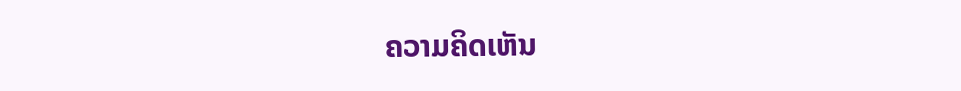ຄວາມຄິດເຫັນ